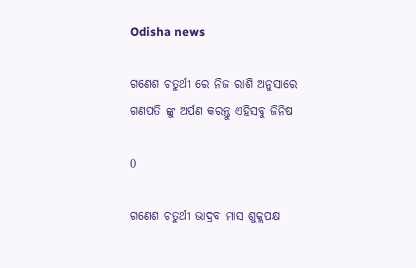Odisha news

ଗଣେଶ ଚତୁର୍ଥୀ ରେ ନିଜ ରାଶି ଅନୁସାରେ ଗଣପତି ଙ୍କୁ ଅର୍ପଣ କରନ୍ତୁ ଏହିସବୁ ଜିନିଷ

0

ଗଣେଶ ଚତୁର୍ଥୀ ଭାଦ୍ରବ ମାସ ଶୁକ୍ଲପକ୍ଷ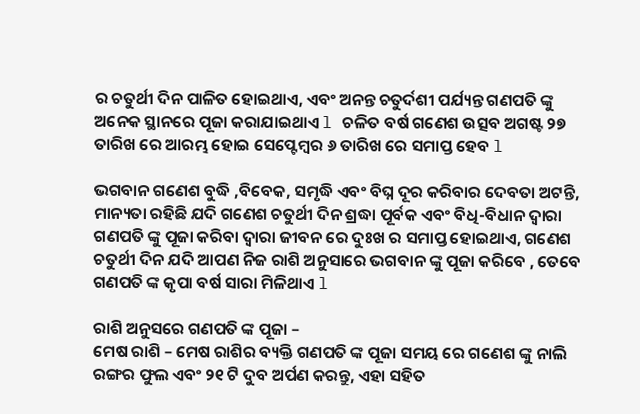ର ଚତୁର୍ଥୀ ଦିନ ପାଳିତ ହୋଇଥାଏ, ଏବଂ ଅନନ୍ତ ଚତୁର୍ଦଶୀ ପର୍ଯ୍ୟନ୍ତ ଗଣପତି ଙ୍କୁ ଅନେକ ସ୍ଥାନରେ ପୂଜା କରାଯାଇଥାଏ l ଚଳିତ ବର୍ଷ ଗଣେଶ ଉତ୍ସବ ଅଗଷ୍ଟ ୨୭ ତାରିଖ ରେ ଆରମ୍ଭ ହୋଇ ସେପ୍ଟେମ୍ବର ୬ ତାରିଖ ରେ ସମାପ୍ତ ହେବ l

ଭଗବାନ ଗଣେଶ ବୁଦ୍ଧି ,ବିବେକ, ସମୃଦ୍ଧି ଏବଂ ବିଘ୍ନ ଦୂର କରିବାର ଦେବତା ଅଟନ୍ତି, ମାନ୍ୟତା ରହିଛି ଯଦି ଗଣେଶ ଚତୁର୍ଥୀ ଦିନ ଶ୍ରଦ୍ଧା ପୂର୍ବକ ଏବଂ ବିଧି-ବିଧାନ ଦ୍ୱାରା ଗଣପତି ଙ୍କୁ ପୂଜା କରିବା ଦ୍ୱାରା ଜୀବନ ରେ ଦୁଃଖ ର ସମାପ୍ତ ହୋଇଥାଏ, ଗଣେଶ ଚତୁର୍ଥୀ ଦିନ ଯଦି ଆପଣ ନିଜ ରାଶି ଅନୁସାରେ ଭଗବାନ ଙ୍କୁ ପୂଜା କରିବେ , ତେବେ ଗଣପତି ଙ୍କ କୃପା ବର୍ଷ ସାରା ମିଳିଥାଏ l

ରାଶି ଅନୁସରେ ଗଣପତି ଙ୍କ ପୂଜା –
ମେଷ ରାଶି – ମେଷ ରାଶିର ବ୍ୟକ୍ତି ଗଣପତି ଙ୍କ ପୂଜା ସମୟ ରେ ଗଣେଶ ଙ୍କୁ ନାଲି ରଙ୍ଗର ଫୁଲ ଏବଂ ୨୧ ଟି ଦୁବ ଅର୍ପଣ କରନ୍ତୁ, ଏହା ସହିତ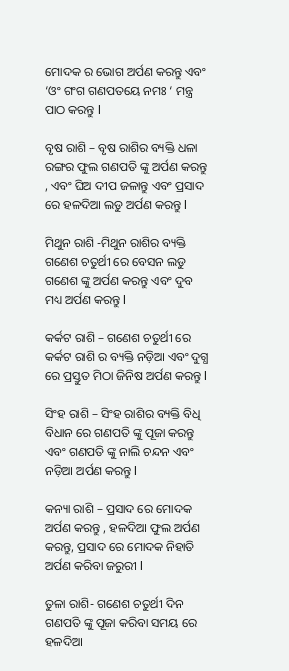ମୋଦକ ର ଭୋଗ ଅର୍ପଣ କରନ୍ତୁ ଏବଂ ‘ଓଂ ଗଂଗ ଗଣପତୟେ ନମଃ ‘ ମନ୍ତ୍ର ପାଠ କରନ୍ତୁ l

ବୃଷ ରାଶି – ବୃଷ ରାଶିର ବ୍ୟକ୍ତି ଧଳା ରଙ୍ଗର ଫୁଲ ଗଣପତି ଙ୍କୁ ଅର୍ପଣ କରନ୍ତୁ , ଏବଂ ଘିଅ ଦୀପ ଜଳାନ୍ତୁ ଏବଂ ପ୍ରସାଦ ରେ ହଳଦିଆ ଲଡୁ ଅର୍ପଣ କରନ୍ତୁ l

ମିଥୁନ ରାଶି -ମିଥୁନ ରାଶିର ବ୍ୟକ୍ତି ଗଣେଶ ଚତୁର୍ଥୀ ରେ ବେସନ ଲଡୁ ଗଣେଶ ଙ୍କୁ ଅର୍ପଣ କରନ୍ତୁ ଏବଂ ଦୁବ ମଧ୍ୟ ଅର୍ପଣ କରନ୍ତୁ l

କର୍କଟ ରାଶି – ଗଣେଶ ଚତୁର୍ଥୀ ରେ କର୍କଟ ରାଶି ର ବ୍ୟକ୍ତି ନଡ଼ିଆ ଏବଂ ଦୁଗ୍ଧ ରେ ପ୍ରସ୍ତୁତ ମିଠା ଜିନିଷ ଅର୍ପଣ କରନ୍ତୁ l

ସିଂହ ରାଶି – ସିଂହ ରାଶିର ବ୍ୟକ୍ତି ବିଧି ବିଧାନ ରେ ଗଣପତି ଙ୍କୁ ପୂଜା କରନ୍ତୁ ଏବଂ ଗଣପତି ଙ୍କୁ ନାଲି ଚନ୍ଦନ ଏବଂ ନଡ଼ିଆ ଅର୍ପଣ କରନ୍ତୁ l

କନ୍ୟା ରାଶି – ପ୍ରସାଦ ରେ ମୋଦକ ଅର୍ପଣ କରନ୍ତୁ , ହଳଦିଆ ଫୁଲ ଅର୍ପଣ କରନ୍ତୁ, ପ୍ରସାଦ ରେ ମୋଦକ ନିହାତି ଅର୍ପଣ କରିବା ଜରୁରୀ l

ତୁଳା ରାଶି- ଗଣେଶ ଚତୁର୍ଥୀ ଦିନ ଗଣପତି ଙ୍କୁ ପୂଜା କରିବା ସମୟ ରେ ହଳଦିଆ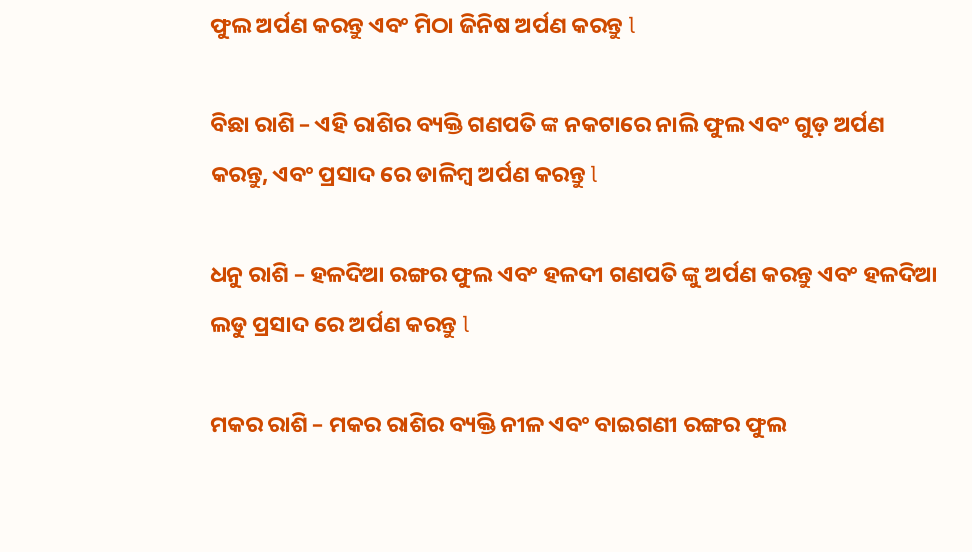ଫୁଲ ଅର୍ପଣ କରନ୍ତୁ ଏବଂ ମିଠା ଜିନିଷ ଅର୍ପଣ କରନ୍ତୁ l

ବିଛା ରାଶି – ଏହି ରାଶିର ବ୍ୟକ୍ତି ଗଣପତି ଙ୍କ ନକଟାରେ ନାଲି ଫୁଲ ଏବଂ ଗୁଡ଼ ଅର୍ପଣ କରନ୍ତୁ, ଏବଂ ପ୍ରସାଦ ରେ ଡାଳିମ୍ବ ଅର୍ପଣ କରନ୍ତୁ l

ଧନୁ ରାଶି – ହଳଦିଆ ରଙ୍ଗର ଫୁଲ ଏବଂ ହଳଦୀ ଗଣପତି ଙ୍କୁ ଅର୍ପଣ କରନ୍ତୁ ଏବଂ ହଳଦିଆ ଲଡୁ ପ୍ରସାଦ ରେ ଅର୍ପଣ କରନ୍ତୁ l

ମକର ରାଶି – ମକର ରାଶିର ବ୍ୟକ୍ତି ନୀଳ ଏବଂ ବାଇଗଣୀ ରଙ୍ଗର ଫୁଲ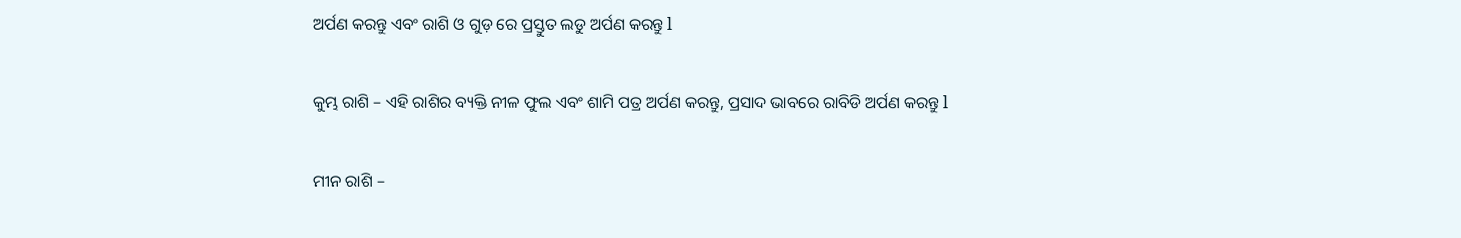ଅର୍ପଣ କରନ୍ତୁ ଏବଂ ରାଶି ଓ ଗୁଡ଼ ରେ ପ୍ରସ୍ତୁତ ଲଡୁ ଅର୍ପଣ କରନ୍ତୁ l

କୁମ୍ଭ ରାଶି – ଏହି ରାଶିର ବ୍ୟକ୍ତି ନୀଳ ଫୁଲ ଏବଂ ଶାମି ପତ୍ର ଅର୍ପଣ କରନ୍ତୁ, ପ୍ରସାଦ ଭାବରେ ରାବିଡି ଅର୍ପଣ କରନ୍ତୁ l

ମୀନ ରାଶି –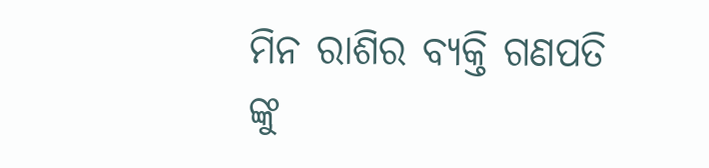ମିନ ରାଶିର ବ୍ୟକ୍ତି ଗଣପତି ଙ୍କୁ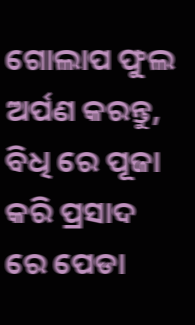ଗୋଲାପ ଫୁଲ ଅର୍ପଣ କରନ୍ତୁ, ବିଧି ରେ ପୂଜା କରି ପ୍ରସାଦ ରେ ପେଡା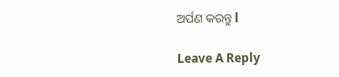ଅର୍ପଣ କରନ୍ତୁ l

Leave A Reply